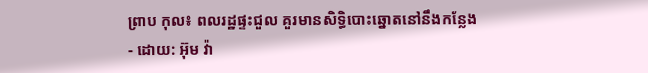ព្រាប កុល៖ ពលរដ្ឋផ្ទះជួល គួរមានសិទ្ធិបោះឆ្នោតនៅនឹងកន្លែង
- ដោយ: អ៊ុម វ៉ា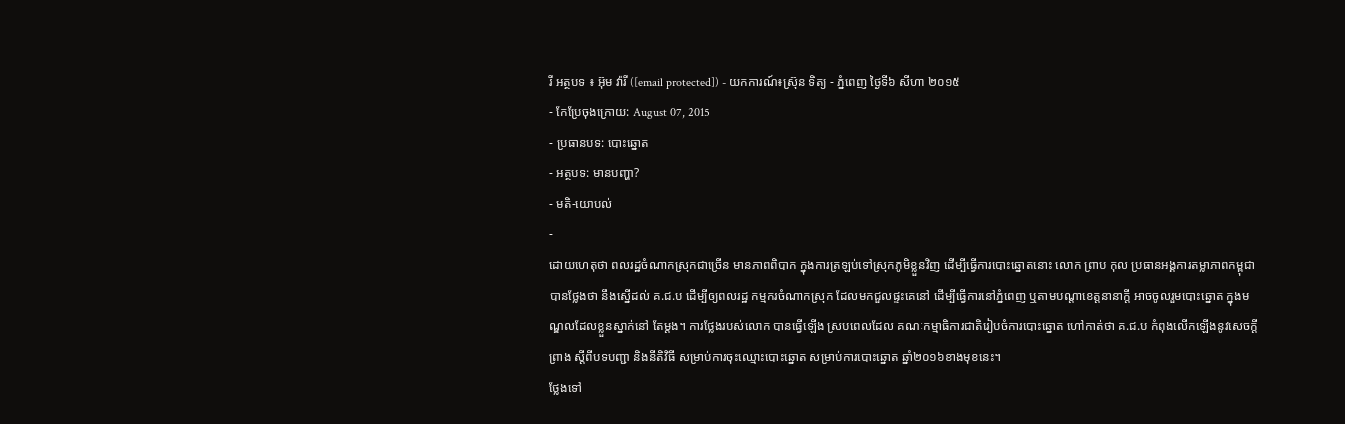រី អត្ថបទ ៖ អ៊ុម វ៉ារី ([email protected]) - យកការណ៍៖ស្រ៊ុន ទិត្យ - ភ្នំពេញ ថ្ងៃទី៦ សីហា ២០១៥
- កែប្រែចុងក្រោយ: August 07, 2015
- ប្រធានបទ: បោះឆ្នោត
- អត្ថបទ: មានបញ្ហា?
- មតិ-យោបល់
-
ដោយហេតុថា ពលរដ្ឋចំណាកស្រុកជាច្រើន មានភាពពិបាក ក្នុងការត្រឡប់ទៅស្រុកភូមិខ្លួនវិញ ដើម្បីធ្វើការបោះឆ្នោតនោះ លោក ព្រាប កុល ប្រធានអង្គការតម្លាភាពកម្ពុជា បានថ្លែងថា នឹងស្នើដល់ គ.ជ.ប ដើម្បីឲ្យពលរដ្ឋ កម្មករចំណាកស្រុក ដែលមកជួលផ្ទះគេនៅ ដើម្បីធ្វើការនៅភ្នំពេញ ឬតាមបណ្តាខេត្តនានាក្តី អាចចូលរួមបោះឆ្នោត ក្នុងមណ្ឌលដែលខ្លួនស្នាក់នៅ តែម្តង។ ការថ្លែងរបស់លោក បានធ្វើឡើង ស្របពេលដែល គណៈកម្មាធិការជាតិរៀបចំការបោះឆ្នោត ហៅកាត់ថា គ.ជ.ប កំពុងលើកឡើងនូវសេចក្តីព្រាង ស្តីពីបទបញ្ជា និងនីតិវិធី សម្រាប់ការចុះឈ្មោះបោះឆ្នោត សម្រាប់ការបោះឆ្នោត ឆ្នាំ២០១៦ខាងមុខនេះ។
ថ្លែងទៅ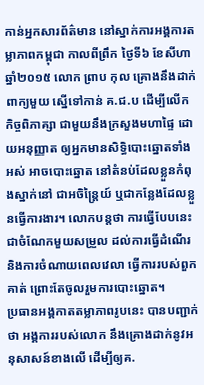កាន់អ្នកសារព័ត៌មាន នៅស្នាក់ការអង្គការតម្លាភាពកម្ពុជា កាលពីព្រឹក ថ្ងៃទី៦ ខែសីហា ឆ្នាំ២០១៥ លោក ព្រាប កុល គ្រោងនឹងដាក់ពាក្យមួយ ស្នើទៅកាន់ គ.ជ.ប ដើម្បីលើកកិច្ចពិភាគ្សា ជាមួយនឹងក្រសួងមហាផ្ទៃ ដោយអនុញ្ញាត ឲ្យអ្នកមានសិទ្ធិបោះឆ្នោតទាំងអស់ អាចបោះឆ្នោត នៅតំនប់ដែលខ្លួនកំពុងស្នាក់នៅ ជាអចិន្ត្រៃយ៍ ឬជាកន្លែងដែលខ្លួនធ្វើការងារ។ លោកបន្តថា ការធ្វើបែបនេះ ជាចំណែកមួយសម្រួល ដល់ការធ្វើដំណើរ និងការចំណាយពេលវេលា ធ្វើការរបស់ពួកគាត់ ព្រោះតែចូលរួមការបោះឆ្នោត។
ប្រធានអង្គកាតតម្លាភាពរូបនេះ បានបញ្ជាក់ថា អង្គការរបស់លោក នឹងគ្រោងដាក់នូវអនុសាសន៍ខាងលើ ដើម្បីឲ្យគ.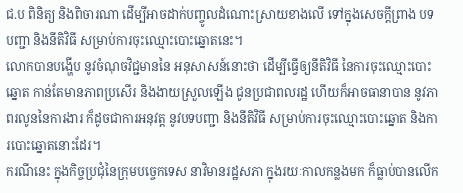ជ.ប ពិនិត្យ និងពិចារណា ដើម្បីអាចដាក់បញ្ចូលដំណោះស្រាយខាងលើ ទៅក្នុងសេចក្តីព្រាង បទបញ្ជា និងនីតិវិធី សម្រាប់ការចុះឈ្មោះបោះឆ្នោតនេះ។
លោកបានបង្ហើប នូវចំណុចវិជ្ជមាននៃ អនុសាសន៍នោះថា ដើម្បីធ្វើឲ្យនីតិវិធី នៃការចុះឈ្មោះបោះឆ្នោត កាន់តែមានភាពប្រសើរ និងងាយស្រួលឡើង ជូនប្រជាពលរដ្ឋ ហើយក៏អាចធានាបាន នូវភាពរលូននៃការងារ ក៏ដូចជាការអនុវត្ត នូវបទបញ្ជា និងនីតិវិធី សម្រាប់ការចុះឈ្មោះបោះឆ្នោត និងការបោះឆ្នោតនោះដែរ។
ករណីនេះ ក្នុងកិច្ចប្រជុំនៃក្រុមបច្ចេកទេស នាវិមានរដ្ឋសភា ក្នុងរយៈកាលកន្លងមក ក៏ធ្លាប់បានលើក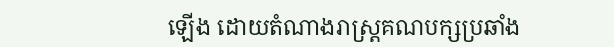ឡើង ដោយតំណាងរាស្រ្តគណបក្សប្រឆាំង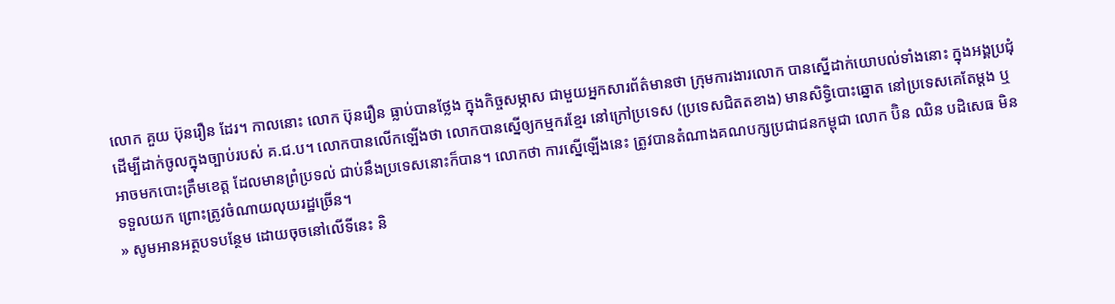លោក គួយ ប៊ុនរឿន ដែរ។ កាលនោះ លោក ប៊ុនរឿន ធ្លាប់បានថ្លែង ក្នុងកិច្ចសម្ភាស ជាមួយអ្នកសារព័ត៌មានថា ក្រុមការងារលោក បានស្នើដាក់យោបល់ទាំងនោះ ក្នុងអង្គប្រជុំ ដើម្បីដាក់ចូលក្នុងច្បាប់របស់ គ.ជ.ប។ លោកបានលើកឡើងថា លោកបានស្នើឲ្យកម្មករខ្មែរ នៅក្រៅប្រទេស (ប្រទេសជិតតខាង) មានសិទ្ធិបោះឆ្នោត នៅប្រទេសគេតែម្តង ឬអាចមកបោះត្រឹមខេត្ត ដែលមានព្រំប្រទល់ ជាប់នឹងប្រទេសនោះក៏បាន។ លោកថា ការស្នើឡើងនេះ ត្រូវបានតំណាងគណបក្សប្រជាជនកម្ពុជា លោក ប៊ិន ឈិន បដិសេធ មិនទទួលយក ព្រោះត្រូវចំណាយលុយរដ្ឋច្រើន។
» សូមអានអត្ថបទបន្ថែម ដោយចុចនៅលើទីនេះ និ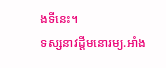ងទីនេះ។
ទស្សនាវដ្តីមនោរម្យ.អាំង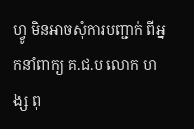ហ្វូ មិនអាចសុំការបញ្ជាក់ ពីអ្នកនាំពាក្យ គ.ជ.ប លោក ហង្ស ពុ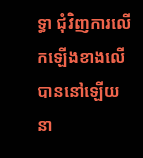ទ្ធា ជុំវិញការលើកឡើងខាងលើ បាននៅឡើយ នា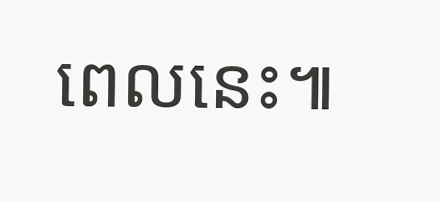ពេលនេះ៕